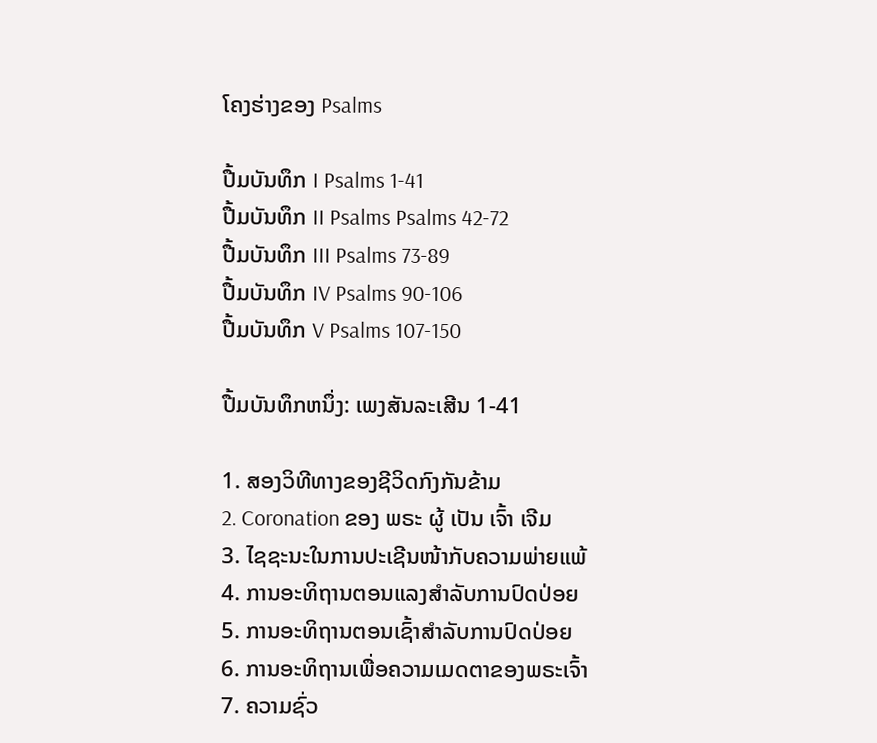ໂຄງຮ່າງຂອງ Psalms

ປື້ມບັນທຶກ I Psalms 1-41
ປື້ມບັນທຶກ II Psalms Psalms 42-72
ປື້ມບັນທຶກ III Psalms 73-89
ປື້ມບັນທຶກ IV Psalms 90-106
ປື້ມບັນທຶກ V Psalms 107-150

ປື້ມບັນທຶກຫນຶ່ງ: ເພງສັນລະເສີນ 1-41

1. ສອງວິທີທາງຂອງຊີວິດກົງກັນຂ້າມ
2. Coronation ຂອງ ພຣະ ຜູ້ ເປັນ ເຈົ້າ ເຈີມ
3. ໄຊຊະນະໃນການປະເຊີນໜ້າກັບຄວາມພ່າຍແພ້
4. ການອະທິຖານຕອນແລງສໍາລັບການປົດປ່ອຍ
5. ການອະທິຖານຕອນເຊົ້າສໍາລັບການປົດປ່ອຍ
6. ການອະທິຖານເພື່ອຄວາມເມດຕາຂອງພຣະເຈົ້າ
7. ຄວາມຊົ່ວ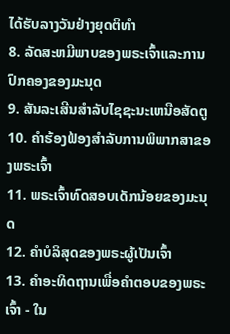ໄດ້ຮັບລາງວັນຢ່າງຍຸດຕິທຳ
8. ລັດສະຫມີພາບຂອງພຣະເຈົ້າແລະການປົກຄອງຂອງມະນຸດ
9. ສັນລະເສີນສໍາລັບໄຊຊະນະເຫນືອສັດຕູ
10. ຄໍາຮ້ອງຟ້ອງສໍາລັບການພິພາກສາຂອງພຣະເຈົ້າ
11. ພຣະເຈົ້າທົດສອບເດັກນ້ອຍຂອງມະນຸດ
12. ຄໍາບໍລິສຸດຂອງພຣະຜູ້ເປັນເຈົ້າ
13. ຄໍາອະທິດຖານເພື່ອຄໍາຕອບຂອງພຣະເຈົ້າ - ໃນ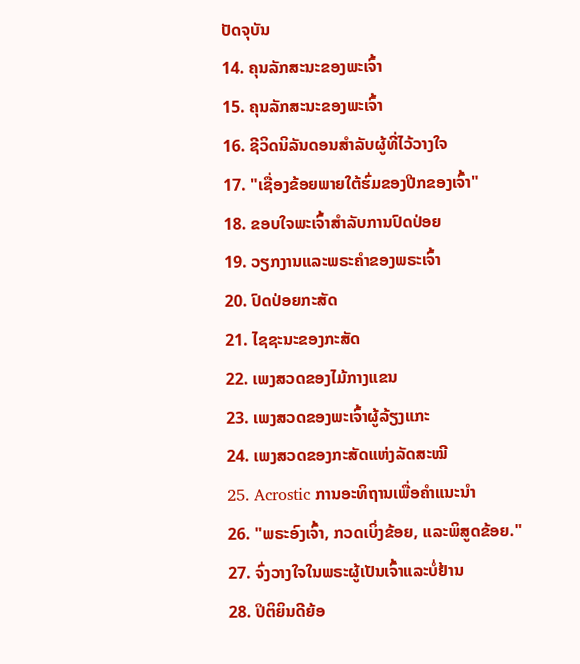ປັດຈຸບັນ
14. ຄຸນລັກສະນະຂອງພະເຈົ້າ
15. ຄຸນລັກສະນະຂອງພະເຈົ້າ
16. ຊີວິດນິລັນດອນສໍາລັບຜູ້ທີ່ໄວ້ວາງໃຈ
17. "ເຊື່ອງຂ້ອຍພາຍໃຕ້ຮົ່ມຂອງປີກຂອງເຈົ້າ"
18. ຂອບໃຈພະເຈົ້າສໍາລັບການປົດປ່ອຍ
19. ວຽກງານແລະພຣະຄໍາຂອງພຣະເຈົ້າ
20. ປົດປ່ອຍກະສັດ
21. ໄຊຊະນະຂອງກະສັດ
22. ເພງສວດຂອງໄມ້ກາງແຂນ
23. ເພງສວດຂອງພະເຈົ້າຜູ້ລ້ຽງແກະ
24. ເພງສວດຂອງກະສັດແຫ່ງລັດສະໝີ
25. Acrostic ການອະທິຖານເພື່ອຄໍາແນະນໍາ
26. "ພຣະອົງເຈົ້າ, ກວດເບິ່ງຂ້ອຍ, ແລະພິສູດຂ້ອຍ."
27. ຈົ່ງວາງໃຈໃນພຣະຜູ້ເປັນເຈົ້າແລະບໍ່ຢ້ານ
28. ປິຕິຍິນດີຍ້ອ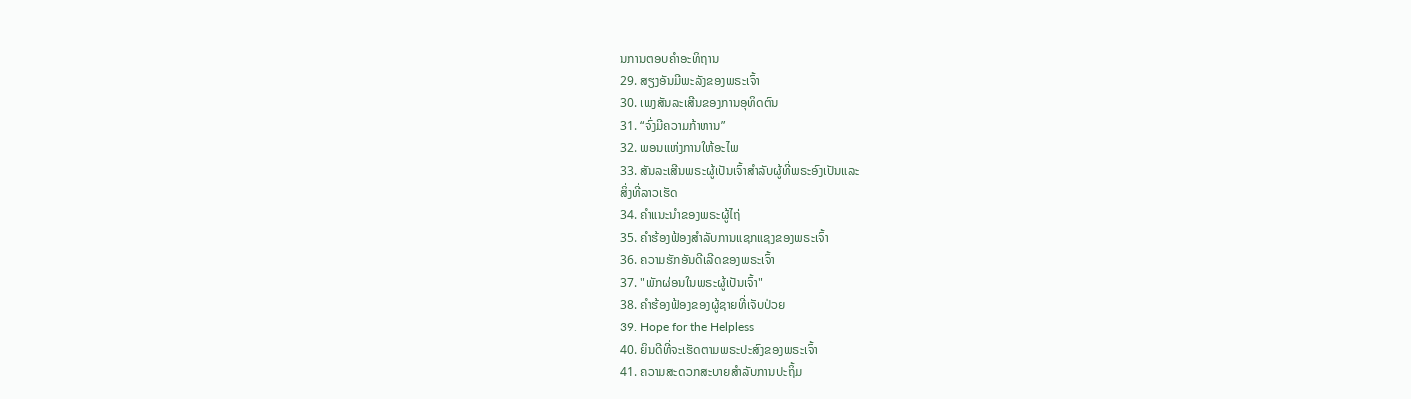ນການຕອບຄໍາອະທິຖານ
29. ສຽງອັນມີພະລັງຂອງພຣະເຈົ້າ
30. ເພງສັນລະເສີນຂອງການອຸທິດຕົນ
31. “ຈົ່ງມີຄວາມກ້າຫານ”
32. ພອນແຫ່ງການໃຫ້ອະໄພ
33. ສັນລະເສີນພຣະຜູ້ເປັນເຈົ້າສໍາລັບຜູ້ທີ່ພຣະອົງເປັນແລະ
ສິ່ງທີ່ລາວເຮັດ
34. ຄໍາແນະນໍາຂອງພຣະຜູ້ໄຖ່
35. ຄໍາຮ້ອງຟ້ອງສໍາລັບການແຊກແຊງຂອງພຣະເຈົ້າ
36. ຄວາມຮັກອັນດີເລີດຂອງພຣະເຈົ້າ
37. "ພັກຜ່ອນໃນພຣະຜູ້ເປັນເຈົ້າ"
38. ຄໍາຮ້ອງຟ້ອງຂອງຜູ້ຊາຍທີ່ເຈັບປ່ວຍ
39. Hope for the Helpless
40. ຍິນດີທີ່ຈະເຮັດຕາມພຣະປະສົງຂອງພຣະເຈົ້າ
41. ຄວາມສະດວກສະບາຍສໍາລັບການປະຖິ້ມ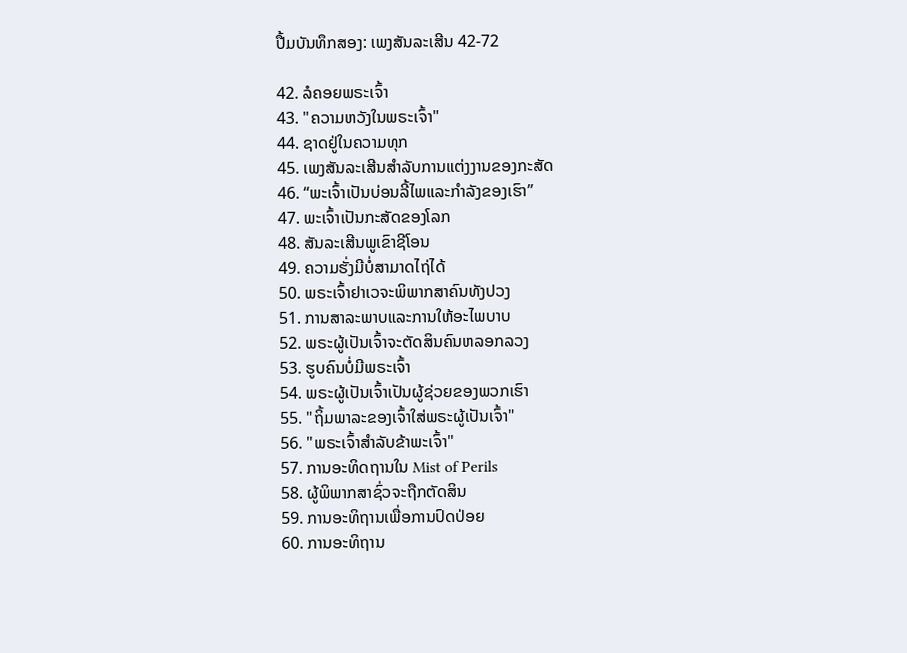ປື້ມບັນທຶກສອງ: ເພງສັນລະເສີນ 42-72

42. ລໍຄອຍພຣະເຈົ້າ
43. "ຄວາມຫວັງໃນພຣະເຈົ້າ"
44. ຊາດຢູ່ໃນຄວາມທຸກ
45. ເພງສັນລະເສີນສໍາລັບການແຕ່ງງານຂອງກະສັດ
46. “ພະເຈົ້າເປັນບ່ອນລີ້ໄພແລະກຳລັງຂອງເຮົາ”
47. ພະເຈົ້າເປັນກະສັດຂອງໂລກ
48. ສັນລະເສີນພູເຂົາຊີໂອນ
49. ຄວາມຮັ່ງມີບໍ່ສາມາດໄຖ່ໄດ້
50. ພຣະເຈົ້າຢາເວຈະພິພາກສາຄົນທັງປວງ
51. ການສາລະພາບແລະການໃຫ້ອະໄພບາບ
52. ພຣະຜູ້ເປັນເຈົ້າຈະຕັດສິນຄົນຫລອກລວງ
53. ຮູບຄົນບໍ່ມີພຣະເຈົ້າ
54. ພຣະຜູ້ເປັນເຈົ້າເປັນຜູ້ຊ່ວຍຂອງພວກເຮົາ
55. "ຖິ້ມພາລະຂອງເຈົ້າໃສ່ພຣະຜູ້ເປັນເຈົ້າ"
56. "ພຣະເຈົ້າສໍາລັບຂ້າພະເຈົ້າ"
57. ການອະທິດຖານໃນ Mist of Perils
58. ຜູ້ພິພາກສາຊົ່ວຈະຖືກຕັດສິນ
59. ການອະທິຖານເພື່ອການປົດປ່ອຍ
60. ການອະທິຖານ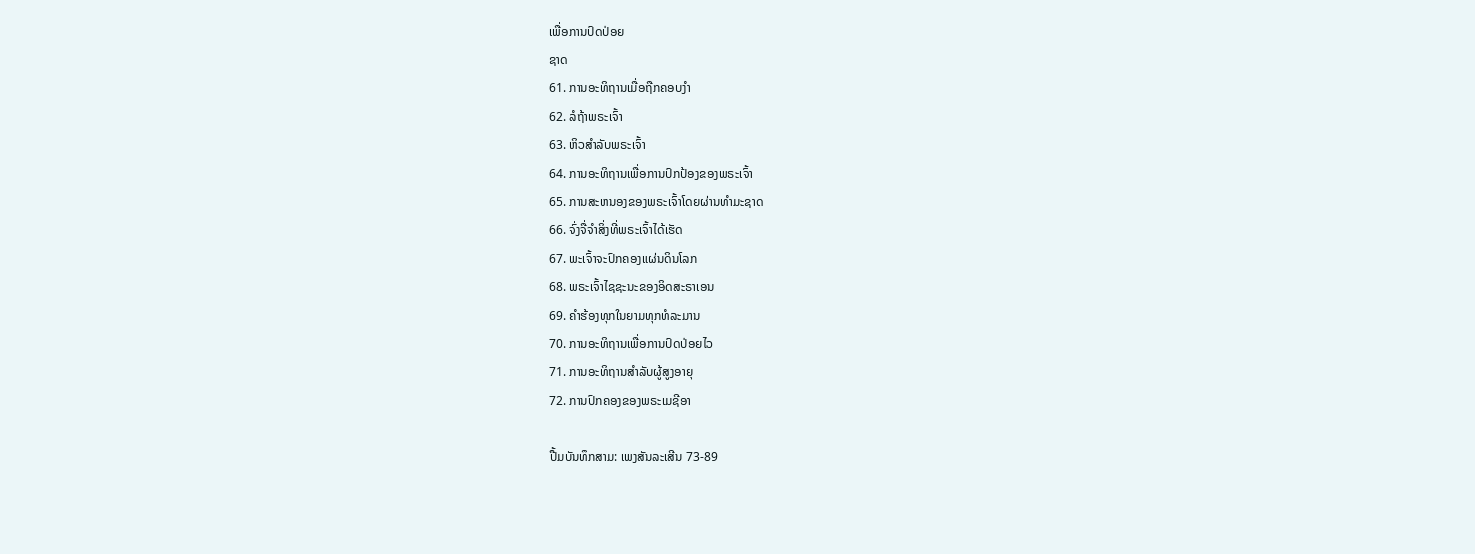ເພື່ອການປົດປ່ອຍ
ຊາດ
61. ການອະທິຖານເມື່ອຖືກຄອບງຳ
62. ລໍຖ້າພຣະເຈົ້າ
63. ຫິວສໍາລັບພຣະເຈົ້າ
64. ການອະທິຖານເພື່ອການປົກປ້ອງຂອງພຣະເຈົ້າ
65. ການສະຫນອງຂອງພຣະເຈົ້າໂດຍຜ່ານທໍາມະຊາດ
66. ຈົ່ງຈື່ຈຳສິ່ງທີ່ພຣະເຈົ້າໄດ້ເຮັດ
67. ພະເຈົ້າຈະປົກຄອງແຜ່ນດິນໂລກ
68. ພຣະເຈົ້າໄຊຊະນະຂອງອິດສະຣາເອນ
69. ຄໍາຮ້ອງທຸກໃນຍາມທຸກທໍລະມານ
70. ການອະທິຖານເພື່ອການປົດປ່ອຍໄວ
71. ການອະທິຖານສໍາລັບຜູ້ສູງອາຍຸ
72. ການປົກຄອງຂອງພຣະເມຊີອາ

ປື້ມບັນທຶກສາມ: ເພງສັນລະເສີນ 73-89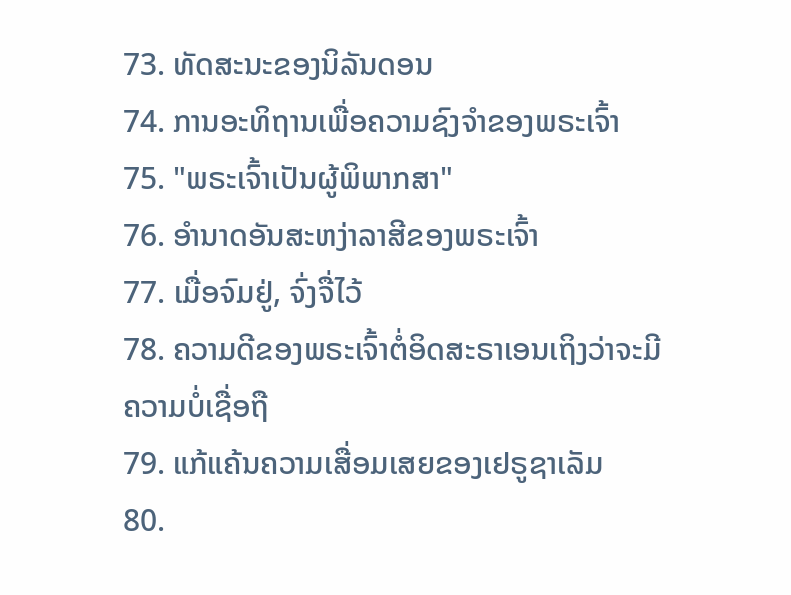73. ທັດສະນະຂອງນິລັນດອນ
74. ການອະທິຖານເພື່ອຄວາມຊົງຈໍາຂອງພຣະເຈົ້າ
75. "ພຣະເຈົ້າເປັນຜູ້ພິພາກສາ"
76. ອຳນາດອັນສະຫງ່າລາສີຂອງພຣະເຈົ້າ
77. ເມື່ອຈົມຢູ່, ຈົ່ງຈື່ໄວ້
78. ຄວາມດີຂອງພຣະເຈົ້າຕໍ່ອິດສະຣາເອນເຖິງວ່າຈະມີ
ຄວາມບໍ່ເຊື່ອຖື
79. ແກ້ແຄ້ນຄວາມເສື່ອມເສຍຂອງເຢຣູຊາເລັມ
80.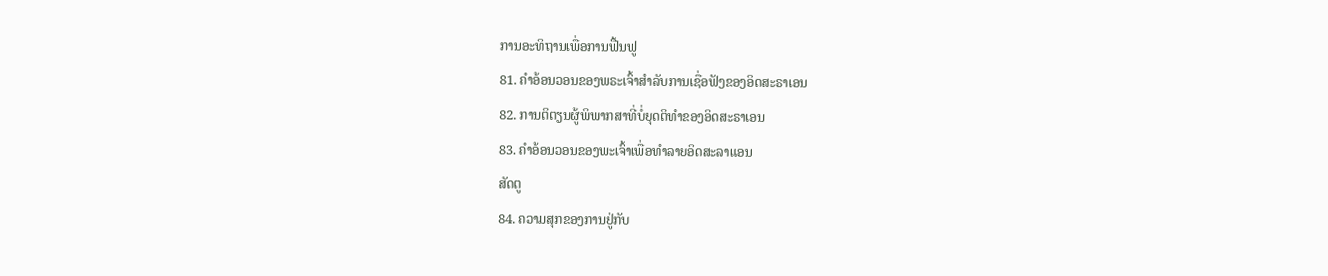ການອະທິຖານເພື່ອການຟື້ນຟູ
81. ຄໍາອ້ອນວອນຂອງພຣະເຈົ້າສໍາລັບການເຊື່ອຟັງຂອງອິດສະຣາເອນ
82. ການຕິຕຽນຜູ້ພິພາກສາທີ່ບໍ່ຍຸດຕິທໍາຂອງອິດສະຣາເອນ
83. ຄໍາອ້ອນວອນຂອງພະເຈົ້າເພື່ອທໍາລາຍອິດສະລາແອນ
ສັດຕູ
84. ຄວາມສຸກຂອງການຢູ່ກັບ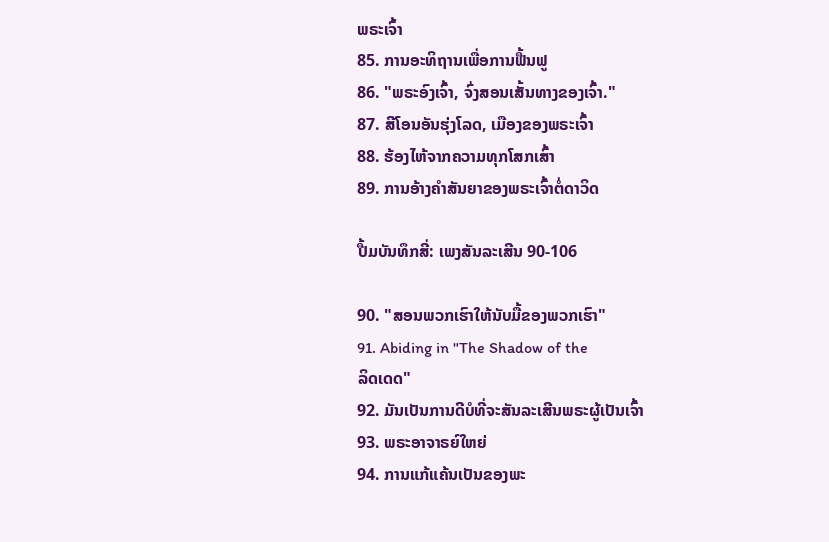ພຣະເຈົ້າ
85. ການອະທິຖານເພື່ອການຟື້ນຟູ
86. "ພຣະອົງເຈົ້າ, ຈົ່ງສອນເສັ້ນທາງຂອງເຈົ້າ."
87. ສີໂອນອັນຮຸ່ງໂລດ, ເມືອງຂອງພຣະເຈົ້າ
88. ຮ້ອງໄຫ້ຈາກຄວາມທຸກໂສກເສົ້າ
89. ການອ້າງຄໍາສັນຍາຂອງພຣະເຈົ້າຕໍ່ດາວິດ

ປື້ມບັນທຶກສີ່: ເພງສັນລະເສີນ 90-106

90. "ສອນພວກເຮົາໃຫ້ນັບມື້ຂອງພວກເຮົາ"
91. Abiding in "The Shadow of the
ລິດເດດ"
92. ມັນເປັນການດີບໍທີ່ຈະສັນລະເສີນພຣະຜູ້ເປັນເຈົ້າ
93. ພຣະອາຈາຣຍ໌ໃຫຍ່
94. ການແກ້ແຄ້ນເປັນຂອງພະ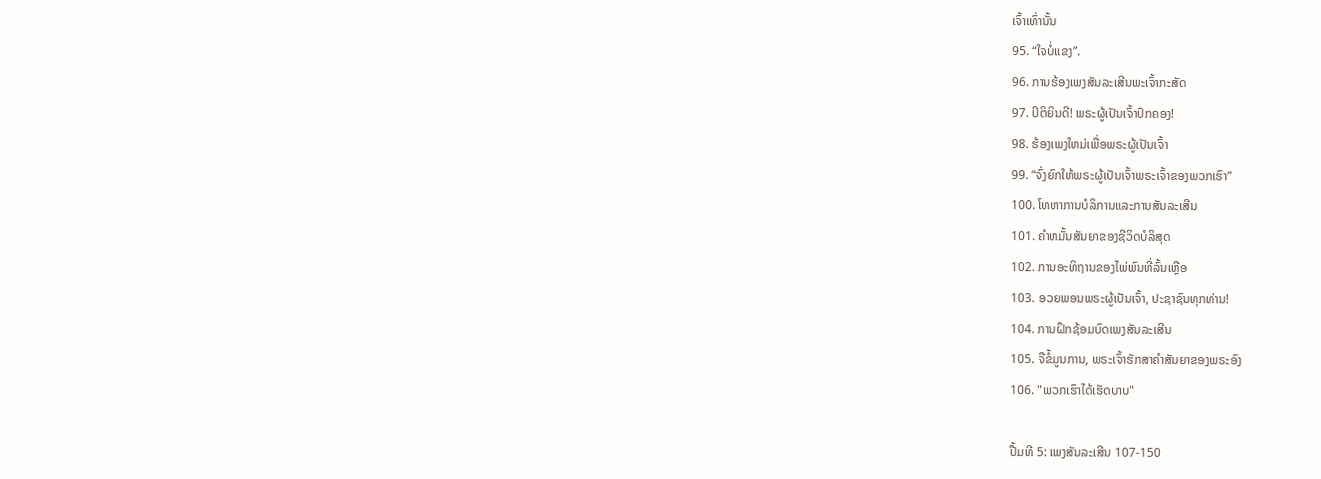ເຈົ້າເທົ່ານັ້ນ
95. “ໃຈບໍ່ແຂງ”.
96. ການຮ້ອງເພງສັນລະເສີນພະເຈົ້າກະສັດ
97. ປິຕິຍິນດີ! ພຣະຜູ້ເປັນເຈົ້າປົກຄອງ!
98. ຮ້ອງເພງໃຫມ່ເພື່ອພຣະຜູ້ເປັນເຈົ້າ
99. “ຈົ່ງຍົກໃຫ້ພຣະຜູ້ເປັນເຈົ້າພຣະເຈົ້າຂອງພວກເຮົາ”
100. ໂທຫາການບໍລິການແລະການສັນລະເສີນ
101. ຄໍາຫມັ້ນສັນຍາຂອງຊີວິດບໍລິສຸດ
102. ການອະທິຖານຂອງໄພ່ພົນທີ່ລົ້ນເຫຼືອ
103. ອວຍພອນພຣະຜູ້ເປັນເຈົ້າ, ປະຊາຊົນທຸກທ່ານ!
104. ການຝຶກຊ້ອມບົດເພງສັນລະເສີນ
105. ຈືຂໍ້ມູນການ, ພຣະເຈົ້າຮັກສາຄໍາສັນຍາຂອງພຣະອົງ
106. "ພວກເຮົາໄດ້ເຮັດບາບ"

ປື້ມທີ 5: ເພງສັນລະເສີນ 107-150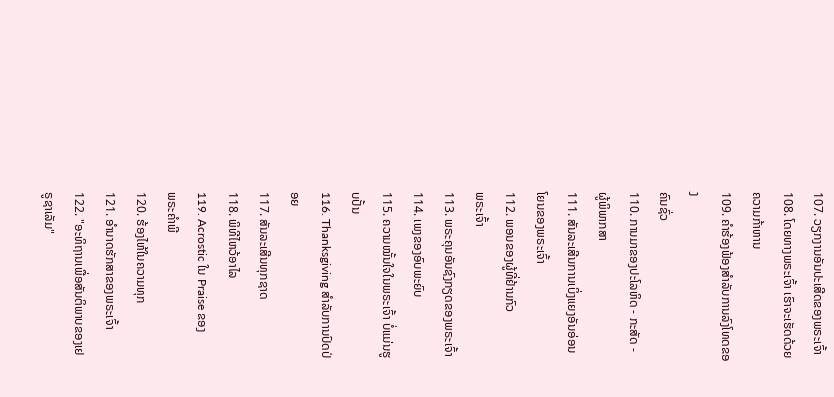107. ວຽກງານອັນປະເສີດຂອງພຣະເຈົ້າ
108. ໂດຍທາງພຣະເຈົ້າ ເຮົາຈະເຮັດດ້ວຍຄວາມກ້າຫານ
109. ຄໍາຮ້ອງຟ້ອງສໍາລັບການລົງໂທດຂອງ
ຄົນຊົ່ວ
110. ການມາຂອງປະໂລຫິດ - ກະສັດ - ຜູ້ພິພາກສາ
111. ສັນລະເສີນການເບິ່ງແຍງອັນອ່ອນໂຍນຂອງພຣະເຈົ້າ
112. ພອນຂອງຜູ້ທີ່ຢ້ານກົວ
ພຣະເຈົ້າ
113. ພຣະຄຸນອັນຊົງກຽດຂອງພຣະເຈົ້າ
114. ເພງຂອງອົບພະຍົບ
115. ຄວາມໝັ້ນໃຈໃນພຣະເຈົ້າ ບໍ່ແມ່ນຮູບປັ້ນ
116. Thanksgiving ສໍາລັບການປົດປ່ອຍ
117. ສັນລະເສີນທຸກຊາດ
118. ພິທີໄຫວ້ອາໄລ
119. Acrostic ໃນ Praise ຂອງ
ພຣະຄໍາພີ
120. ຮ້ອງໄຫ້ໃນຄວາມທຸກ
121. ອຳນາດຮັກສາຂອງພຣະເຈົ້າ
122. "ອະທິຖານເພື່ອສັນຕິພາບຂອງເຢຣູຊາເລັມ"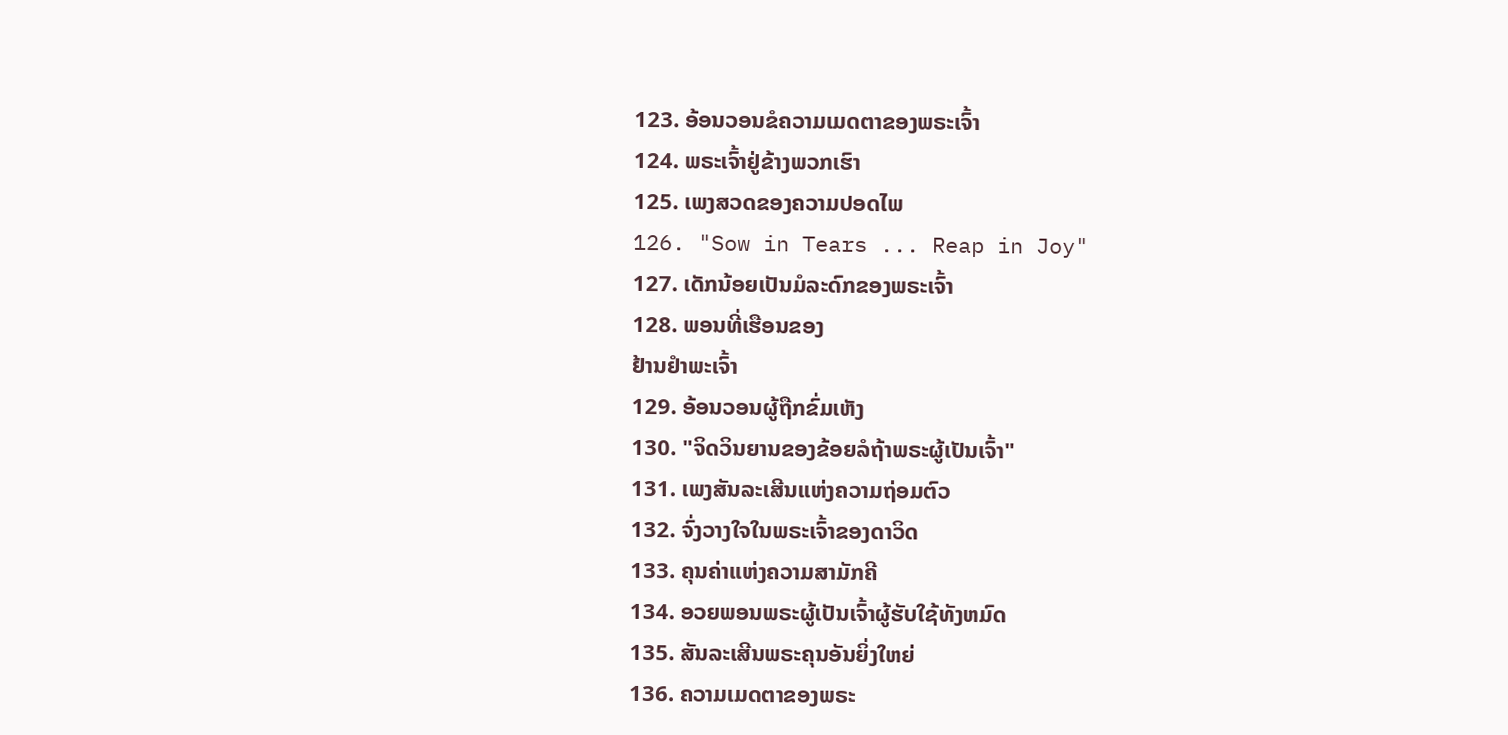123. ອ້ອນວອນຂໍຄວາມເມດຕາຂອງພຣະເຈົ້າ
124. ພຣະເຈົ້າຢູ່ຂ້າງພວກເຮົາ
125. ເພງສວດຂອງຄວາມປອດໄພ
126. "Sow in Tears ... Reap in Joy"
127. ເດັກນ້ອຍເປັນມໍລະດົກຂອງພຣະເຈົ້າ
128. ພອນທີ່ເຮືອນຂອງ
ຢ້ານຢຳພະເຈົ້າ
129. ອ້ອນວອນຜູ້ຖືກຂົ່ມເຫັງ
130. "ຈິດວິນຍານຂອງຂ້ອຍລໍຖ້າພຣະຜູ້ເປັນເຈົ້າ"
131. ເພງສັນລະເສີນແຫ່ງຄວາມຖ່ອມຕົວ
132. ຈົ່ງວາງໃຈໃນພຣະເຈົ້າຂອງດາວິດ
133. ຄຸນຄ່າແຫ່ງຄວາມສາມັກຄີ
134. ອວຍພອນພຣະຜູ້ເປັນເຈົ້າຜູ້ຮັບໃຊ້ທັງຫມົດ
135. ສັນລະເສີນພຣະຄຸນອັນຍິ່ງໃຫຍ່
136. ຄວາມເມດຕາຂອງພຣະ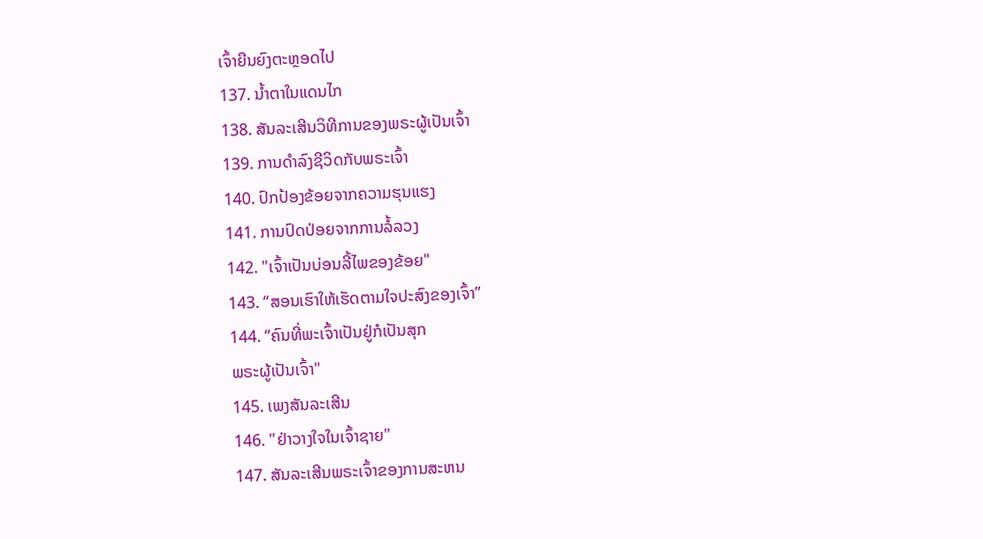ເຈົ້າຍືນຍົງຕະຫຼອດໄປ
137. ນ້ຳຕາໃນແດນໄກ
138. ສັນລະເສີນວິທີການຂອງພຣະຜູ້ເປັນເຈົ້າ
139. ການດໍາລົງຊີວິດກັບພຣະເຈົ້າ
140. ປົກປ້ອງຂ້ອຍຈາກຄວາມຮຸນແຮງ
141. ການປົດປ່ອຍຈາກການລໍ້ລວງ
142. "ເຈົ້າເປັນບ່ອນລີ້ໄພຂອງຂ້ອຍ"
143. “ສອນເຮົາໃຫ້ເຮັດຕາມໃຈປະສົງຂອງເຈົ້າ”
144. “ຄົນທີ່ພະເຈົ້າເປັນຢູ່ກໍເປັນສຸກ
ພຣະຜູ້ເປັນເຈົ້າ"
145. ເພງສັນລະເສີນ
146. "ຢ່າວາງໃຈໃນເຈົ້າຊາຍ"
147. ສັນລະເສີນພຣະເຈົ້າຂອງການສະຫນ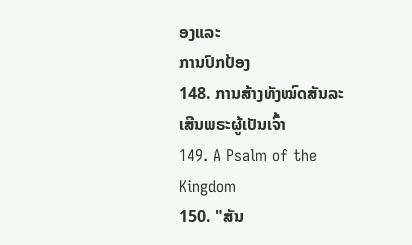ອງແລະ
ການປົກປ້ອງ
148. ການສ້າງທັງໝົດສັນລະເສີນພຣະຜູ້ເປັນເຈົ້າ
149. A Psalm of the Kingdom
150. "ສັນ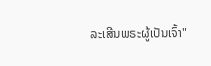ລະເສີນພຣະຜູ້ເປັນເຈົ້າ"